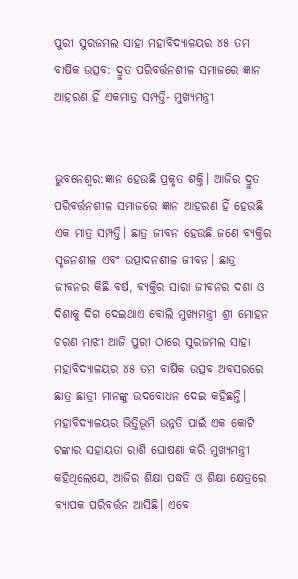ପୁରୀ ସୁରଜମଲ ସାହା ମହାବିଦ୍ୟାଳୟର ୪୫ ତମ ବାର୍ଷିକ ଉତ୍ସବ: ଦ୍ରୁତ ପରିବର୍ତ୍ତନଶୀଳ ସମାଜରେ ଜ୍ଞାନ ଆହରଣ ହିଁ ଏକମାତ୍ର ସମ୍ପତ୍ତି- ମୁଖ୍ୟମନ୍ତ୍ରୀ


ଭୁବନେଶ୍ୱର:ଜ୍ଞାନ ହେଉଛି ପ୍ରକୃତ ଶକ୍ତି। ଆଜିର ଦ୍ରୁତ ପରିବର୍ତ୍ତନଶୀଳ ସମାଜରେ ଜ୍ଞାନ ଆହରଣ ହିଁ ହେଉଛି ଏକ ମାତ୍ର ସମ୍ପତ୍ତି। ଛାତ୍ର ଜୀବନ ହେଉଛି ଜଣେ ବ୍ୟକ୍ତିର ସୃଜନଶୀଳ ଏବଂ ଉତ୍ପାଦନଶୀଳ ଜୀବନ। ଛାତ୍ର ଜୀବନର କିଛି ବର୍ଷ, ବ୍ୟକ୍ତିର ସାରା ଜୀବନର ଦଶା ଓ ଦିଶାକୁ ଦିଗ ଦେଇଥାଏ ବୋଲି ମୁଖ୍ୟମନ୍ତ୍ରୀ ଶ୍ରୀ ମୋହନ ଚରଣ ମାଝୀ ଆଜି ପୁରୀ ଠାରେ ସୁରଜମଲ ସାହା ମହାବିଦ୍ୟାଳୟର ୪୫ ତମ ବାର୍ଷିକ ଉତ୍ସବ ଅବସରରେ ଛାତ୍ର ଛାତ୍ରୀ ମାନଙ୍କୁ ଉଦବୋଧନ ଦେଇ କହିଛନ୍ତି।
ମହାବିଦ୍ୟାଳୟର ଭିତ୍ତିଭୂମି ଉନ୍ନତି ପାଇଁ ଏକ କୋଟି ଟଙ୍କାର ସହାୟତା ରାଶି ଘୋଷଣା କରି ମୁଖ୍ୟମନ୍ତ୍ରୀ କହିଥିଲେଯେ, ଆଜିର ଶିକ୍ଷା ପଦ୍ଧତି ଓ ଶିକ୍ଷା କ୍ଷେତ୍ରରେ ବ୍ୟାପକ ପରିବର୍ତ୍ତନ ଆସିଛି। ଏବେ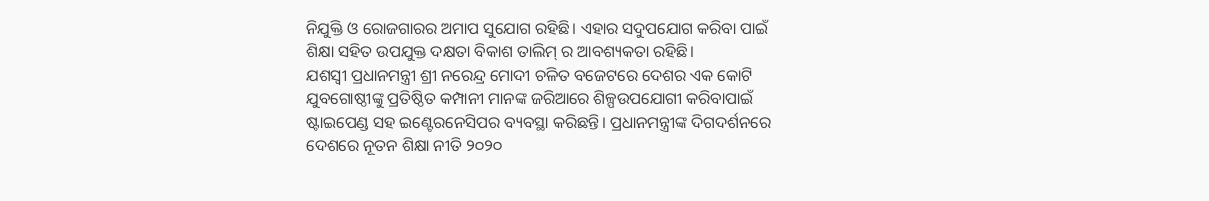ନିଯୁକ୍ତି ଓ ରୋଜଗାରର ଅମାପ ସୁଯୋଗ ରହିଛି। ଏହାର ସଦୁପଯୋଗ କରିବା ପାଇଁ ଶିକ୍ଷା ସହିତ ଉପଯୁକ୍ତ ଦକ୍ଷତା ବିକାଶ ତାଲିମ୍ ର ଆବଶ୍ୟକତା ରହିଛି।
ଯଶସ୍ବୀ ପ୍ରଧାନମନ୍ତ୍ରୀ ଶ୍ରୀ ନରେନ୍ଦ୍ର ମୋଦୀ ଚଳିତ ବଜେଟରେ ଦେଶର ଏକ କୋଟି ଯୁବଗୋଷ୍ଠୀଙ୍କୁ ପ୍ରତିଷ୍ଠିତ କମ୍ପାନୀ ମାନଙ୍କ ଜରିଆରେ ଶିଳ୍ପଉପଯୋଗୀ କରିବାପାଇଁ ଷ୍ଟାଇପେଣ୍ଡ ସହ ଇଣ୍ଟେରନେସିପର ବ୍ୟବସ୍ଥା କରିଛନ୍ତି। ପ୍ରଧାନମନ୍ତ୍ରୀଙ୍କ ଦିଗଦର୍ଶନରେ ଦେଶରେ ନୂତନ ଶିକ୍ଷା ନୀତି ୨୦୨୦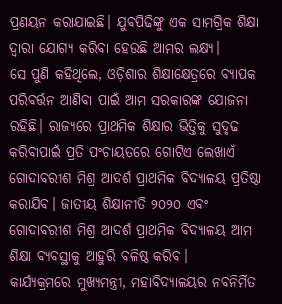ପ୍ରଣୟନ କରାଯାଇଛି। ଯୁବପିଢିଙ୍କୁ ଏକ ସାମଗ୍ରିକ ଶିକ୍ଷା ଦ୍ଵାରା ଯୋଗ୍ୟ କରିବା ହେଉଛି ଆମର ଲକ୍ଷ୍ୟ।
ସେ ପୁଣି କହିଥିଲେ, ଓଡ଼ିଶାର ଶିକ୍ଷାକ୍ଷେତ୍ରରେ ବ୍ୟାପକ ପରିବର୍ତ୍ତନ ଆଣିବା ପାଇଁ ଆମ ସରକାରଙ୍କ ଯୋଜନା ରହିଛି। ରାଜ୍ୟରେ ପ୍ରାଥମିକ ଶିକ୍ଷାର ଭିତ୍ତିକୁ ସୁଦୃଢ କରିବାପାଇଁ ପ୍ରତି ପଂଚାୟତରେ ଗୋଟିଏ ଲେଖାଏଁ ଗୋଦାବରୀଶ ମିଶ୍ର ଆଦର୍ଶ ପ୍ରାଥମିକ ବିଦ୍ୟାଳୟ ପ୍ରତିଷ୍ଠା କରାଯିବ। ଜାତୀୟ ଶିକ୍ଷାନୀତି ୨୦୨୦ ଏବଂ ଗୋଦାବରୀଶ ମିଶ୍ର ଆଦର୍ଶ ପ୍ରାଥମିକ ବିଦ୍ୟାଳୟ ଆମ ଶିକ୍ଷା ବ୍ୟବସ୍ଥାକୁ ଆହୁରି ବଳିଷ୍ଠ କରିବ।
କାର୍ଯ୍ୟକ୍ରମରେ ମୁଖ୍ୟମନ୍ତ୍ରୀ, ମହାବିଦ୍ୟାଳୟର ନବନିର୍ମିତ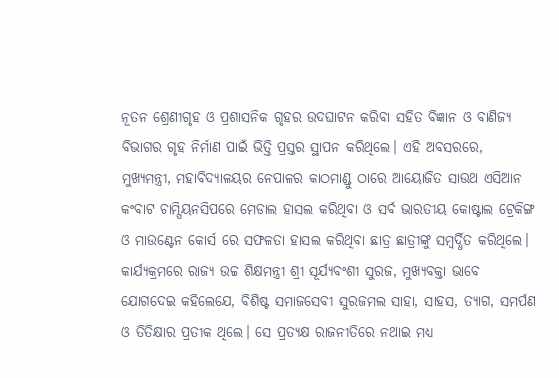ନୂତନ ଶ୍ରେଣୀଗୃହ ଓ ପ୍ରଶାସନିକ ଗୃହର ଉଦଘାଟନ କରିବା ସହିତ ବିଜ୍ଞାନ ଓ ବାଣିଜ୍ୟ ବିଭାଗର ଗୃହ ନିର୍ମାଣ ପାଇଁ ଭିତ୍ତି ପ୍ରସ୍ତର ସ୍ଥାପନ କରିଥିଲେ। ଏହି ଅବସରରେ, ମୁଖ୍ୟମନ୍ତ୍ରୀ, ମହାବିଦ୍ୟାଳୟର ନେପାଳର କାଠମାଣ୍ଡୁ ଠାରେ ଆୟୋଜିତ ସାଉଥ ଏସିଆନ କଂବାଟ ଚାମ୍ପିୟନସିପରେ ମେଡାଲ ହାସଲ କରିଥିବା ଓ ସର୍ବ ଭାରତୀୟ କୋଷ୍ଟାଲ ଟ୍ରେକିଙ୍ଗ ଓ ମାଉଣ୍ଟେନ କୋର୍ସ ରେ ସଫଳତା ହାସଲ କରିଥିବା ଛାତ୍ର ଛାତ୍ରୀଙ୍କୁ ସମ୍ବର୍ଦ୍ଧିତ କରିଥିଲେ।
କାର୍ଯ୍ୟକ୍ରମରେ ରାଜ୍ୟ ଉଚ୍ଚ ଶିକ୍ଷମନ୍ତ୍ରୀ ଶ୍ରୀ ସୂର୍ଯ୍ୟବଂଶୀ ସୁରଜ, ମୁଖ୍ୟବକ୍ତା ଭାବେ ଯୋଗଦେଇ କହିଲେଯେ, ବିଶିଷ୍ଟ ସମାଜସେବୀ ସୁରଜମଲ ସାହା, ସାହସ, ତ୍ୟାଗ, ସମର୍ପଣ ଓ ତିତିକ୍ଷାର ପ୍ରତୀକ ଥିଲେ। ସେ ପ୍ରତ୍ୟକ୍ଷ ରାଜନୀତିରେ ନଥାଇ ମଧ୍ୟ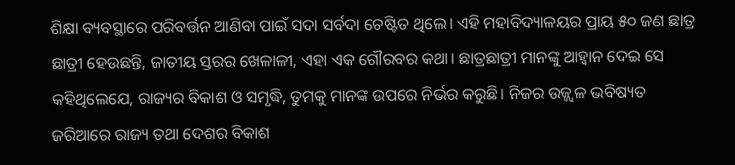ଶିକ୍ଷା ବ୍ୟବସ୍ଥାରେ ପରିବର୍ତ୍ତନ ଆଣିବା ପାଇଁ ସଦା ସର୍ବଦା ଚେଷ୍ଟିତ ଥିଲେ। ଏହି ମହାବିଦ୍ୟାଳୟର ପ୍ରାୟ ୫୦ ଜଣ ଛାତ୍ର ଛାତ୍ରୀ ହେଉଛନ୍ତି, ଜାତୀୟ ସ୍ତରର ଖେଳାଳୀ, ଏହା ଏକ ଗୌରବର କଥା। ଛାତ୍ରଛାତ୍ରୀ ମାନଙ୍କୁ ଆହ୍ୱାନ ଦେଇ ସେ କହିଥିଲେଯେ, ରାଜ୍ୟର ବିକାଶ ଓ ସମୃଦ୍ଧି, ତୁମକୁ ମାନଙ୍କ ଉପରେ ନିର୍ଭର କରୁଛି। ନିଜର ଉଜ୍ଜ୍ୱଳ ଭବିଷ୍ୟତ ଜରିଆରେ ରାଜ୍ୟ ତଥା ଦେଶର ବିକାଶ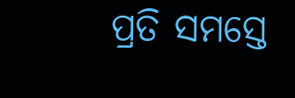ପ୍ରତି ସମସ୍ତେ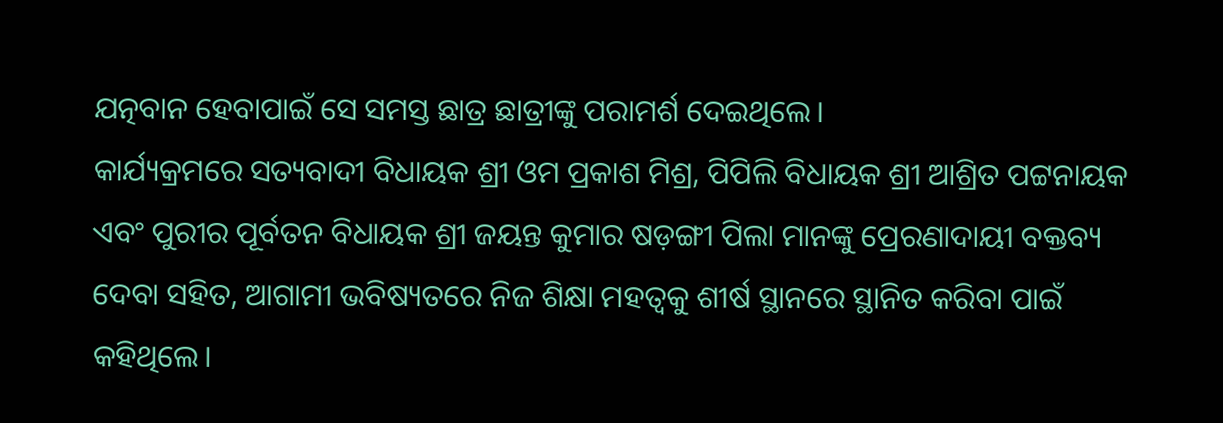ଯତ୍ନବାନ ହେବାପାଇଁ ସେ ସମସ୍ତ ଛାତ୍ର ଛାତ୍ରୀଙ୍କୁ ପରାମର୍ଶ ଦେଇଥିଲେ।
କାର୍ଯ୍ୟକ୍ରମରେ ସତ୍ୟବାଦୀ ବିଧାୟକ ଶ୍ରୀ ଓମ ପ୍ରକାଶ ମିଶ୍ର, ପିପିଲି ବିଧାୟକ ଶ୍ରୀ ଆଶ୍ରିତ ପଟ୍ଟନାୟକ ଏବଂ ପୁରୀର ପୂର୍ବତନ ବିଧାୟକ ଶ୍ରୀ ଜୟନ୍ତ କୁମାର ଷଡ଼ଙ୍ଗୀ ପିଲା ମାନଙ୍କୁ ପ୍ରେରଣାଦାୟୀ ବକ୍ତବ୍ୟ ଦେବା ସହିତ, ଆଗାମୀ ଭବିଷ୍ୟତରେ ନିଜ ଶିକ୍ଷା ମହତ୍ୱକୁ ଶୀର୍ଷ ସ୍ଥାନରେ ସ୍ଥାନିତ କରିବା ପାଇଁ କହିଥିଲେ।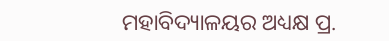ମହାବିଦ୍ୟାଳୟର ଅଧ୍ୟକ୍ଷ ପ୍ର.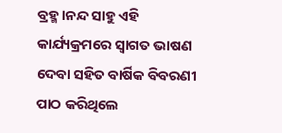ବ୍ରହ୍ମ।ନନ୍ଦ ସାହୁ ଏହି କାର୍ଯ୍ୟକ୍ରମରେ ସ୍ୱାଗତ ଭାଷଣ ଦେବା ସହିତ ବାର୍ଷିକ ବିବରଣୀ ପାଠ କରିଥିଲେ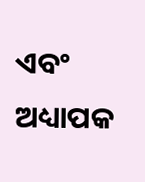ଏବଂ ଅଧ୍ୟାପକ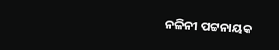ନଳିନୀ ପଟ୍ଟନାୟକ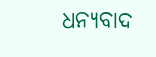ଧନ୍ୟବାଦ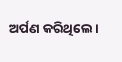ଅର୍ପଣ କରିଥିଲେ।